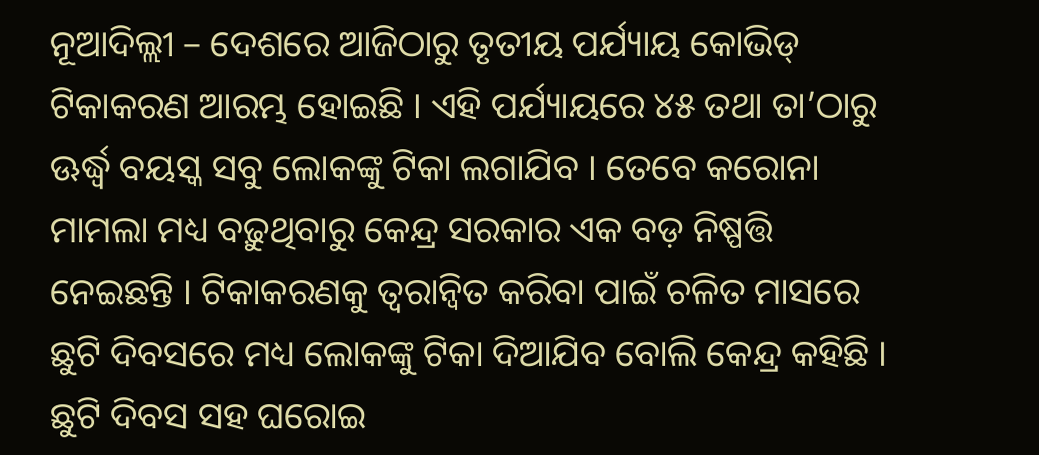ନୂଆଦିଲ୍ଲୀ – ଦେଶରେ ଆଜିଠାରୁ ତୃତୀୟ ପର୍ଯ୍ୟାୟ କୋଭିଡ୍ ଟିକାକରଣ ଆରମ୍ଭ ହୋଇଛି । ଏହି ପର୍ଯ୍ୟାୟରେ ୪୫ ତଥା ତା’ଠାରୁ ଊର୍ଦ୍ଧ୍ୱ ବୟସ୍କ ସବୁ ଲୋକଙ୍କୁ ଟିକା ଲଗାଯିବ । ତେବେ କରୋନା ମାମଲା ମଧ୍ୟ ବଢ଼ୁଥିବାରୁ କେନ୍ଦ୍ର ସରକାର ଏକ ବଡ଼ ନିଷ୍ପତ୍ତି ନେଇଛନ୍ତି । ଟିକାକରଣକୁ ତ୍ୱରାନ୍ୱିତ କରିବା ପାଇଁ ଚଳିତ ମାସରେ ଛୁଟି ଦିବସରେ ମଧ୍ୟ ଲୋକଙ୍କୁ ଟିକା ଦିଆଯିବ ବୋଲି କେନ୍ଦ୍ର କହିଛି । ଛୁଟି ଦିବସ ସହ ଘରୋଇ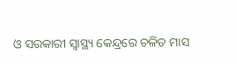ଓ ସରକାରୀ ସ୍ୱାସ୍ଥ୍ୟ କେନ୍ଦ୍ରରେ ଚଳିତ ମାସ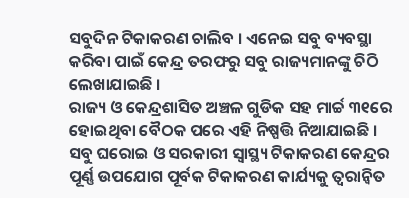ସବୁଦିନ ଟିକାକରଣ ଚାଲିବ । ଏନେଇ ସବୁ ବ୍ୟବସ୍ଥା କରିବା ପାଇଁ କେନ୍ଦ୍ର ତରଫରୁ ସବୁ ରାଜ୍ୟମାନଙ୍କୁ ଚିଠି ଲେଖାଯାଇଛି ।
ରାଜ୍ୟ ଓ କେନ୍ଦ୍ରଶାସିତ ଅଞ୍ଚଳ ଗୁଡିକ ସହ ମାର୍ଚ୍ଚ ୩୧ରେ ହୋଇଥିବା ବୈଠକ ପରେ ଏହି ନିଷ୍ପତ୍ତି ନିଆଯାଇଛି । ସବୁ ଘରୋଇ ଓ ସରକାରୀ ସ୍ୱାସ୍ଥ୍ୟ ଟିକାକରଣ କେନ୍ଦ୍ରର ପୂର୍ଣ୍ଣ ଉପଯୋଗ ପୂର୍ବକ ଟିକାକରଣ କାର୍ଯ୍ୟକୁ ତ୍ୱରାନ୍ୱିତ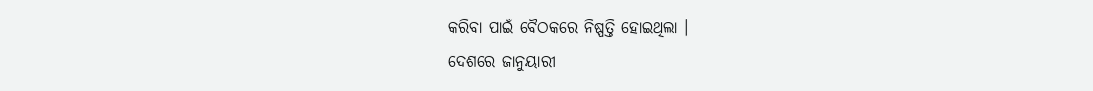କରିବା ପାଇଁ ବୈଠକରେ ନିଷ୍ପତ୍ତି ହୋଇଥିଲା ।
ଦେଶରେ ଜାନୁୟାରୀ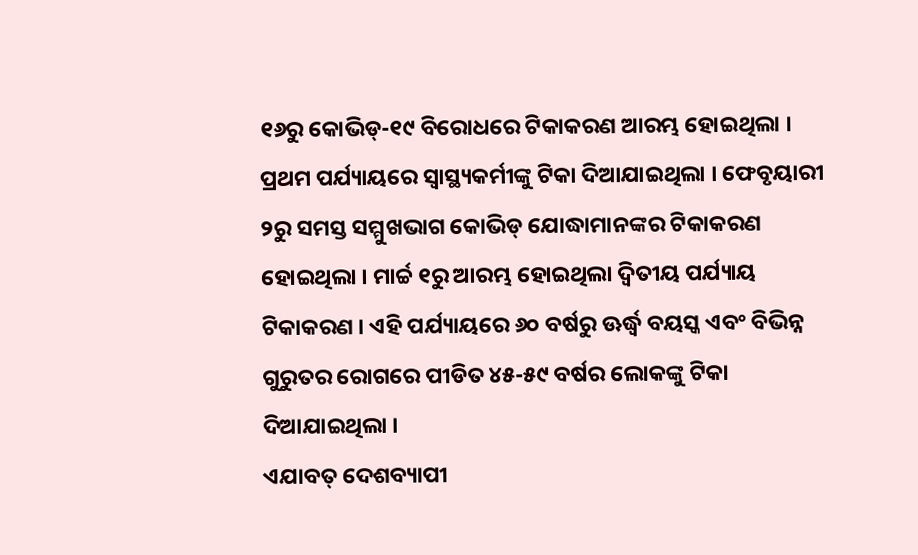୧୬ରୁ କୋଭିଡ୍-୧୯ ବିରୋଧରେ ଟିକାକରଣ ଆରମ୍ଭ ହୋଇଥିଲା । ପ୍ରଥମ ପର୍ଯ୍ୟାୟରେ ସ୍ୱାସ୍ଥ୍ୟକର୍ମୀଙ୍କୁ ଟିକା ଦିଆଯାଇଥିଲା । ଫେବୃୟାରୀ ୨ରୁ ସମସ୍ତ ସମ୍ମୁଖଭାଗ କୋଭିଡ୍ ଯୋଦ୍ଧାମାନଙ୍କର ଟିକାକରଣ ହୋଇଥିଲା । ମାର୍ଚ୍ଚ ୧ରୁ ଆରମ୍ଭ ହୋଇଥିଲା ଦ୍ୱିତୀୟ ପର୍ଯ୍ୟାୟ ଟିକାକରଣ । ଏହି ପର୍ଯ୍ୟାୟରେ ୬୦ ବର୍ଷରୁ ଊର୍ଦ୍ଧ୍ୱ ବୟସ୍କ ଏବଂ ବିଭିନ୍ନ ଗୁରୁତର ରୋଗରେ ପୀଡିତ ୪୫-୫୯ ବର୍ଷର ଲୋକଙ୍କୁ ଟିକା ଦିଆଯାଇଥିଲା ।
ଏଯାବତ୍ ଦେଶବ୍ୟାପୀ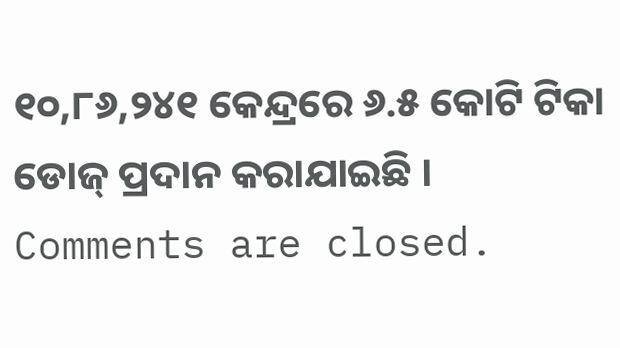୧୦,୮୬,୨୪୧ କେନ୍ଦ୍ରରେ ୬.୫ କୋଟି ଟିକା ଡୋଜ୍ ପ୍ରଦାନ କରାଯାଇଛି ।
Comments are closed.